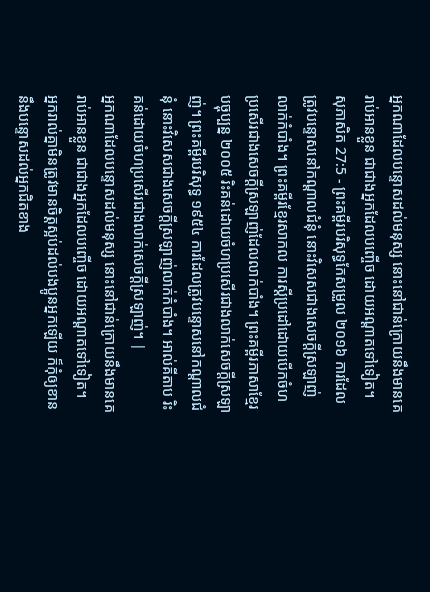អ្នកណាដែលបន្ទោសដល់មនុស្ស នោះនៅជាន់ក្រោយនឹងមានគេរាប់អានខ្លួន ជាជាងអ្នកដែលបញ្ចើច ដោយអណ្ដាតទៅទៀត។
សុភាសិត 27:5 - ព្រះគម្ពីរបរិសុទ្ធកែសម្រួល ២០១៦ ការដែលត្រូវបន្ទោសនៅកណ្ដាលជំនុំ នោះវិសេសជាងសេចក្ដីស្រឡាញ់លាក់កំបាំង។ ព្រះគម្ពីរខ្មែរសាកល ការស្ដីប្រដៅដោយបើកចំហ ប្រសើរជាងសេចក្ដីស្រឡាញ់ដែលលាក់បាំង។ ព្រះគម្ពីរភាសាខ្មែរបច្ចុប្បន្ន ២០០៥ រិះគន់ដោយចំហប្រសើរជាងលាក់សេចក្ដីស្រឡាញ់។ ព្រះគម្ពីរបរិសុទ្ធ ១៩៥៤ ការដែលត្រូវបន្ទោសនៅកណ្តាលជំនុំ នោះវិសេសជាងសេចក្ដីស្រឡាញ់លាក់កំបាំង។ អាល់គីតាប រិះគន់ដោយចំហប្រសើរជាងលាក់សេចក្ដីស្រឡាញ់។ |
អ្នកណាដែលបន្ទោសដល់មនុស្ស នោះនៅជាន់ក្រោយនឹងមានគេរាប់អានខ្លួន ជាជាងអ្នកដែលបញ្ចើច ដោយអណ្ដាតទៅទៀត។
អ្នករាល់គ្នាមិនត្រូវមានចិត្តស្អប់ដល់បងប្អូនអ្នកឡើយ ក៏កុំឲ្យខាននឹងបន្ទោសដល់អ្នកជិតខាង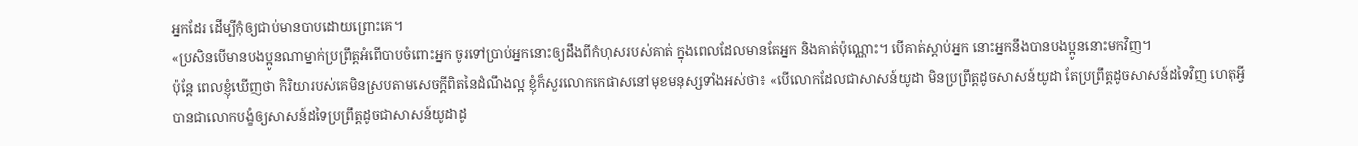អ្នកដែរ ដើម្បីកុំឲ្យជាប់មានបាបដោយព្រោះគេ។
«ប្រសិនបើមានបងប្អូនណាម្នាក់ប្រព្រឹត្តអំពើបាបចំពោះអ្នក ចូរទៅប្រាប់អ្នកនោះឲ្យដឹងពីកំហុសរបស់គាត់ ក្នុងពេលដែលមានតែអ្នក និងគាត់ប៉ុណ្ណោះ។ បើគាត់ស្តាប់អ្នក នោះអ្នកនឹងបានបងប្អូននោះមកវិញ។
ប៉ុន្តែ ពេលខ្ញុំឃើញថា កិរិយារបស់គេមិនស្របតាមសេចក្ដីពិតនៃដំណឹងល្អ ខ្ញុំក៏សួរលោកកេផាសនៅមុខមនុស្សទាំងអស់ថា៖ «បើលោកដែលជាសាសន៍យូដា មិនប្រព្រឹត្តដូចសាសន៍យូដា តែប្រព្រឹត្តដូចសាសន៍ដទៃវិញ ហេតុអ្វីបានជាលោកបង្ខំឲ្យសាសន៍ដទៃប្រព្រឹត្តដូចជាសាសន៍យូដាដូ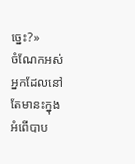ច្នេះ?»
ចំណែកអស់អ្នកដែលនៅតែមានះក្នុងអំពើបាប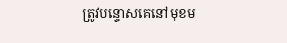ត្រូវបន្ទោសគេនៅមុខម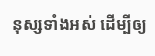នុស្សទាំងអស់ ដើម្បីឲ្យ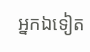អ្នកឯទៀត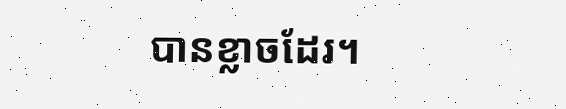បានខ្លាចដែរ។